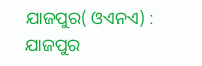ଯାଜପୁର( ଓଏନଏ) : ଯାଜପୁର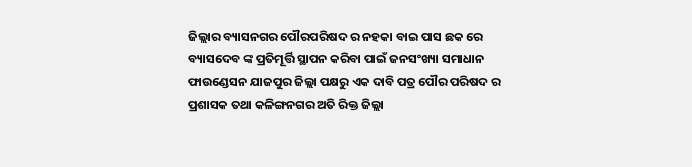ଜିଲ୍ଲାର ବ୍ୟାସନଗର ପୌରପରିଷଦ ର ନହକା ବାଇ ପାସ ଛକ ରେ ବ୍ୟାସଦେବ ଙ୍କ ପ୍ରତିମୂର୍ତ୍ତି ସ୍ଥାପନ କରିବା ପାଇଁ ଜନସଂଖ୍ୟା ସମାଧାନ ଫାଉଣ୍ଡେସନ ଯାଜପୁର ଜିଲ୍ଲା ପକ୍ଷରୁ ଏକ ଦାବି ପତ୍ର ପୌର ପରିଷଦ ର ପ୍ରଶାସକ ତଥା କଳିଙ୍ଗନଗର ଅତି ରିକ୍ତ ଜିଲ୍ଲା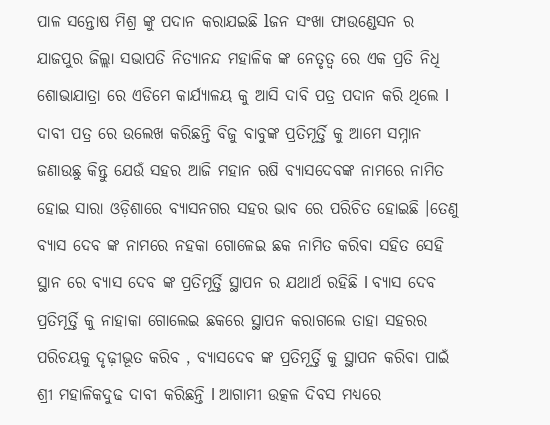ପାଳ ସନ୍ତୋଷ ମିଶ୍ର ଙ୍କୁ ପଦାନ କରାଯଇଛି lଜନ ସଂଖା ଫାଉଣ୍ଡେସନ ର ଯାଜପୁର ଜିଲ୍ଲା ସଭାପତି ନିତ୍ୟାନନ୍ଦ ମହାଳିକ ଙ୍କ ନେତୃତ୍ୱ ରେ ଏକ ପ୍ରତି ନିଧି ଶୋଭାଯାତ୍ରା ରେ ଏଡିମେ କାର୍ଯ୍ୟାଳୟ କୁ ଆସି ଦାବି ପତ୍ର ପଦାନ କରି ଥିଲେ l ଦାବୀ ପତ୍ର ରେ ଉଲେଖ କରିଛନ୍ତି ବିଜୁ ବାବୁଙ୍କ ପ୍ରତିମୂର୍ତ୍ତି କୁ ଆମେ ସମ୍ନାନ ଜଣାଉଛୁ କିନ୍ତୁ ଯେଉଁ ସହର ଆଜି ମହାନ ଋଷି ବ୍ୟାସଦେବଙ୍କ ନାମରେ ନାମିତ ହୋଇ ସାରା ଓଡ଼ିଶାରେ ବ୍ୟାସନଗର ସହର ଭାବ ରେ ପରିଚିତ ହୋଇଛି ।ତେଣୁ ବ୍ୟାସ ଦେବ ଙ୍କ ନାମରେ ନହକା ଗୋଳେଇ ଛକ ନାମିତ କରିବା ସହିତ ସେହି ସ୍ଥାନ ରେ ବ୍ୟାସ ଦେବ ଙ୍କ ପ୍ରତିମୂର୍ତ୍ତି ସ୍ଥାପନ ର ଯଥାର୍ଥ ରହିଛି l ବ୍ୟାସ ଦେବ ପ୍ରତିମୂର୍ତ୍ତି କୁ ନାହାକା ଗୋଲେଇ ଛକରେ ସ୍ଥାପନ କରାଗଲେ ତାହା ସହରର ପରିଚୟକୁ ଦୃଢ଼ୀଭୂତ କରିବ , ବ୍ୟାସଦେବ ଙ୍କ ପ୍ରତିମୂର୍ତ୍ତି କୁ ସ୍ଥାପନ କରିବା ପାଇଁ ଶ୍ରୀ ମହାଳିକଦୁଢ ଦାବୀ କରିଛନ୍ତି l ଆଗାମୀ ଉତ୍କଳ ଦିବସ ମଧ୍ୟରେ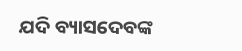ଯଦି ବ୍ୟାସଦେବଙ୍କ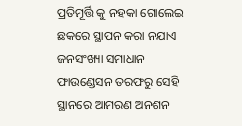ପ୍ରତିମୂର୍ତ୍ତି କୁ ନହକା ଗୋଲେଇ ଛକରେ ସ୍ଥାପନ କରା ନଯାଏ ଜନସଂଖ୍ୟା ସମାଧାନ ଫାଉଣ୍ଡେସନ ତରଫରୁ ସେହି ସ୍ଥାନରେ ଆମରଣ ଅନଶନ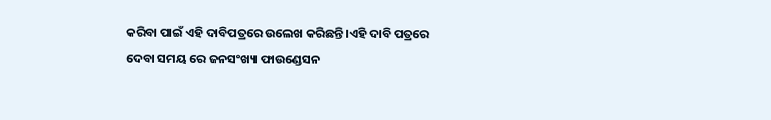କରିବା ପାଇଁ ଏହି ଦାବିପତ୍ରରେ ଉଲେଖ କରିଛନ୍ତି ।ଏହି ଦାବି ପତ୍ରରେ ଦେବା ସମୟ ରେ ଜନସଂଖ୍ୟା ଫାଉଣ୍ଡେସନ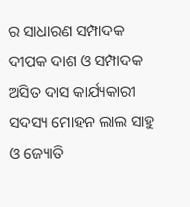ର ସାଧାରଣ ସମ୍ପାଦକ ଦୀପକ ଦାଶ ଓ ସମ୍ପାଦକ ଅସିତ ଦାସ କାର୍ଯ୍ୟକାରୀ ସଦସ୍ୟ ମୋହନ ଲାଲ ସାହୁ ଓ ଜ୍ୟୋତି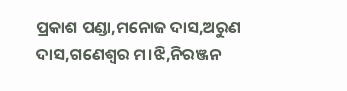ପ୍ରକାଶ ପଣ୍ଡା,ମନୋଜ ଦାସ,ଅରୁଣ ଦାସ,ଗଣେଶ୍ୱର ମ।ଝି,ନିରଞ୍ଜନ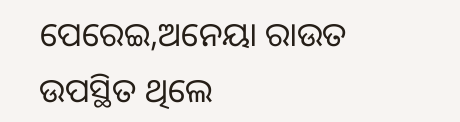ପେରେଇ,ଅନେୟା ରାଉତ ଉପସ୍ଥିତ ଥିଲେ